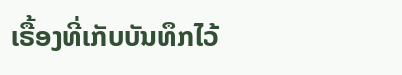ເຣື້ອງທີ່ເກັບບັນທຶກໄວ້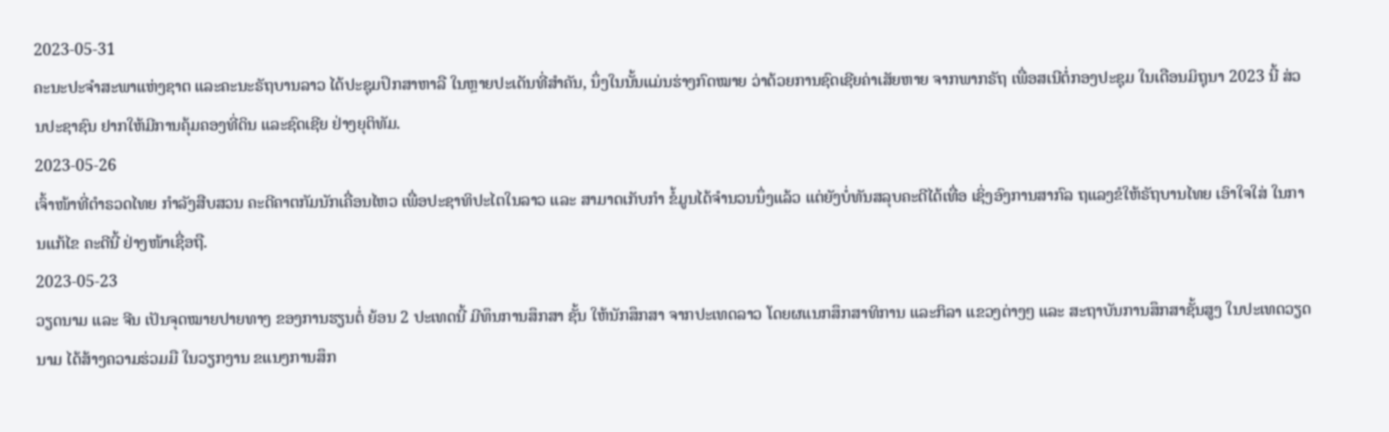2023-05-31
ຄະນະປະຈຳສະພາແຫ່ງຊາຕ ແລະຄະນະຣັຖບານລາວ ໄດ້ປະຊຸມປຶກສາຫາລື ໃນຫຼາຍປະເດັນທີ່ສຳຄັນ, ນຶ່ງໃນນັ້ນແມ່ນຮ່າງກົດໝາຍ ວ່າດ້ວຍການຊົດເຊີຍຄ່າເສັຍຫາຍ ຈາກພາກຣັຖ ເພື່ອສເນີຕໍ່ກອງປະຊຸມ ໃນເດືອນມິຖຸນາ 2023 ນີ້ ສ່ວນປະຊາຊົນ ຢາກໃຫ້ມີການຄຸ້ມຄອງທີ່ດິນ ແລະຊົດເຊີຍ ຢ່າງຍຸຕິທັມ.
2023-05-26
ເຈົ້າໜ້າທີ່ຕຳຣວດໄທຍ ກຳລັງສືບສວນ ຄະດີຄາຕກັມນັກເຄື່ອນໄຫວ ເພື່ອປະຊາທິປະໄຕໃນລາວ ແລະ ສາມາດເກັບກຳ ຂໍ້ມູນໄດ້ຈຳນວນນຶ່ງແລ້ວ ແຕ່ຍັງບໍ່ທັນສລຸບຄະດີໄດ້ເທື່ອ ເຊິ່ງອົງການສາກົລ ຖແລງຂໍໃຫ້ຣັຖບານໄທຍ ເອົາໃຈໃສ່ ໃນການແກ້ໄຂ ຄະດີນີ້ ຢ່າງໜ້າເຊື່ອຖື.
2023-05-23
ວຽດນາມ ແລະ ຈີນ ເປັນຈຸດໝາຍປາຍທາງ ຂອງການຮຽນຕໍ່ ຍ້ອນ 2 ປະເທດນີ້ ມີທຶນການສຶກສາ ຊັ້ນ ໃຫ້ນັກສຶກສາ ຈາກປະເທດລາວ ໂດຍຜແນກສຶກສາທິການ ແລະກິລາ ແຂວງຕ່າງໆ ແລະ ສະຖາບັນການສຶກສາຊັ້ນສູງ ໃນປະເທດວຽດນາມ ໄດ້ສ້າງຄວາມຮ່ວມມື ໃນວຽກງານ ຂແນງການສຶກ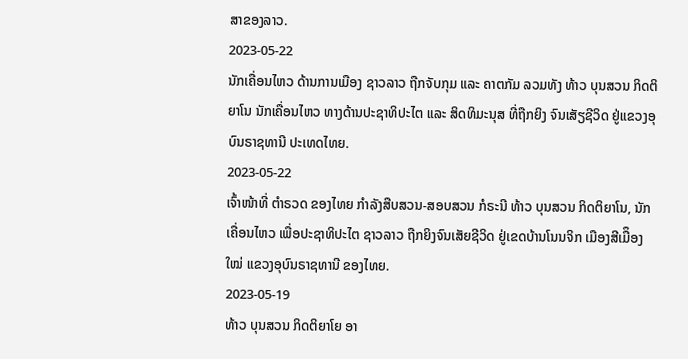ສາຂອງລາວ.
2023-05-22
ນັກເຄື່ອນໄຫວ ດ້ານການເມືອງ ຊາວລາວ ຖືກຈັບກຸມ ແລະ ຄາຕກັມ ລວມທັງ ທ້າວ ບຸນສວນ ກິດຕິຍາໂນ ນັກເຄື່ອນໄຫວ ທາງດ້ານປະຊາທິປະໄຕ ແລະ ສິດທິມະນຸສ ທີ່ຖືກຍິງ ຈົນເສັຽຊີວິດ ຢູ່ແຂວງອຸບົນຣາຊທານີ ປະເທດໄທຍ.
2023-05-22
ເຈົ້າໜ້າທີ່ ຕໍາຣວດ ຂອງໄທຍ ກໍາລັງສືບສວນ-ສອບສວນ ກໍຣະນີ ທ້າວ ບຸນສວນ ກິດຕິຍາໂນ, ນັກເຄື່ອນໄຫວ ເພື່ອປະຊາທິປະໄຕ ຊາວລາວ ຖືກຍິງຈົນເສັຍຊີວິດ ຢູ່ເຂດບ້ານໂນນຈິກ ເມືອງສີເມືຶອງໃໝ່ ແຂວງອຸບົນຣາຊທານີ ຂອງໄທຍ.
2023-05-19
ທ້າວ ບຸນສວນ ກິດຕິຍາໂຍ ອາ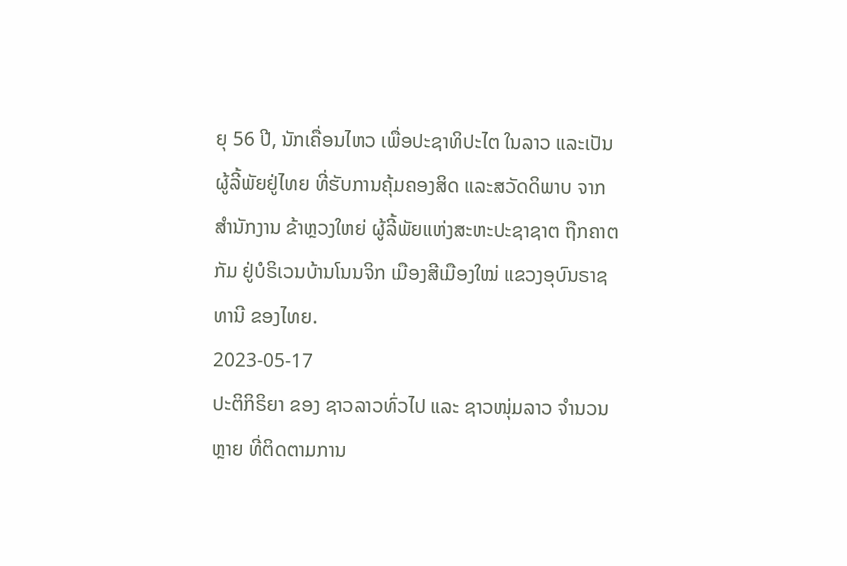ຍຸ 56 ປີ, ນັກເຄື່ອນໄຫວ ເພື່ອປະຊາທິປະໄຕ ໃນລາວ ແລະເປັນຜູ້ລີ້ພັຍຢູ່ໄທຍ ທີ່ຮັບການຄຸ້ມຄອງສິດ ແລະສວັດດິພາບ ຈາກສໍານັກງານ ຂ້າຫຼວງໃຫຍ່ ຜູ້ລີ້ພັຍແຫ່ງສະຫະປະຊາຊາຕ ຖືກຄາຕກັມ ຢູ່ບໍຣິເວນບ້ານໂນນຈິກ ເມືອງສີເມືອງໃໝ່ ແຂວງອຸບົນຣາຊທານີ ຂອງໄທຍ.
2023-05-17
ປະຕິກິຣິຍາ ຂອງ ຊາວລາວທົ່ວໄປ ແລະ ຊາວໜຸ່ມລາວ ຈຳນວນຫຼາຍ ທີ່ຕິດຕາມການ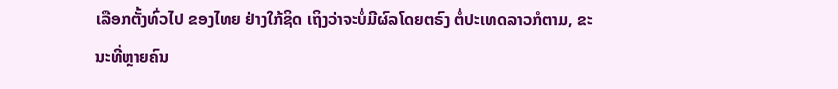ເລືອກຕັ້ງທົ່ວໄປ ຂອງໄທຍ ຢ່າງໃກ້ຊິດ ເຖິງວ່າຈະບໍ່ມີຜົລໂດຍຕຣົງ ຕໍ່ປະເທດລາວກໍຕາມ, ຂະນະທີ່ຫຼາຍຄົນ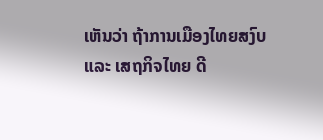ເຫັນວ່າ ຖ້າການເມືອງໄທຍສງົບ ແລະ ເສຖກິຈໄທຍ ດີ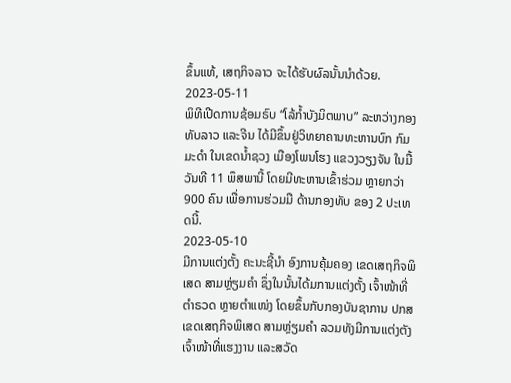ຂຶ້ນແທ້, ເສຖກິຈລາວ ຈະໄດ້ຮັບຜົລນັ້ນນຳດ້ວຍ.
2023-05-11
ພິທີເປີດການຊ້ອມຣົບ “ໂລ້ກໍ້າບັງມິຕພາບ” ລະຫວ່າງກອງທັບລາວ ແລະຈີນ ໄດ້ມີຂຶ້ນຢູ່ວິທຍາຄານທະຫານບົກ ກົມມະດໍາ ໃນເຂດນໍ້າຊວງ ເມືອງໂພນໂຮງ ແຂວງວຽງຈັນ ໃນມື້ວັນທີ 11 ພຶສພານີ້ ໂດຍມີທະຫານເຂົ້າຮ່ວມ ຫຼາຍກວ່າ 900 ຄົນ ເພື່ອການຮ່ວມມື ດ້ານກອງທັບ ຂອງ 2 ປະເທດນີ້.
2023-05-10
ມີການແຕ່ງຕັ້ງ ຄະນະຊີ້ນຳ ອົງການຄຸ້ມຄອງ ເຂດເສຖກິຈພິເສດ ສາມຫຼ່ຽມຄຳ ຊຶ່ງໃນນັ້ນໄດ້ມການແຕ່ງຕັ້ງ ເຈົ້າໜ້າທີ່ຕຳຣວດ ຫຼາຍຕຳແໜ່ງ ໂດຍຂຶ້ນກັບກອງບັນຊາການ ປກສ ເຂດເສຖກິຈພິເສດ ສາມຫຼ່ຽມຄຳ ລວມທັງມີການແຕ່ງຕັງ ເຈົ້າໜ້າທີ່ແຮງງານ ແລະສວັດ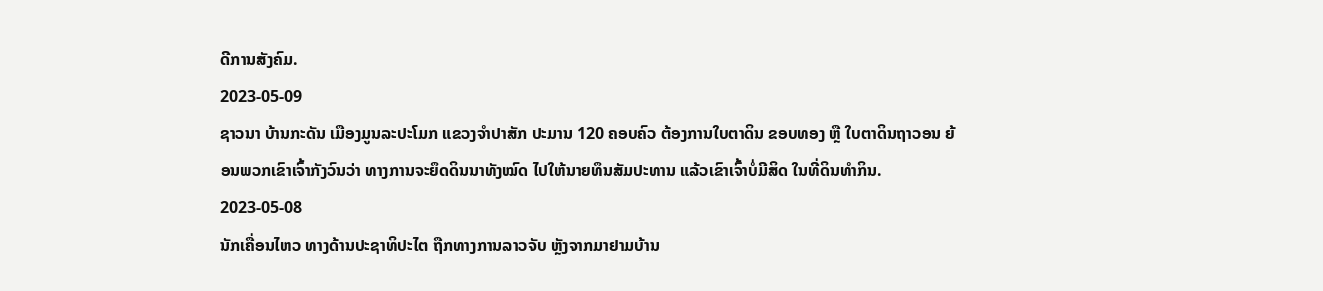ດີການສັງຄົມ.
2023-05-09
ຊາວນາ ບ້ານກະດັນ ເມືອງມູນລະປະໂມກ ແຂວງຈຳປາສັກ ປະມານ 120 ຄອບຄົວ ຕ້ອງການໃບຕາດິນ ຂອບທອງ ຫຼື ໃບຕາດິນຖາວອນ ຍ້ອນພວກເຂົາເຈົ້າກັງວົນວ່າ ທາງການຈະຍຶດດິນນາທັງໝົດ ໄປໃຫ້ນາຍທຶນສັມປະທານ ແລ້ວເຂົາເຈົ້າບໍ່ມີສິດ ໃນທີ່ດິນທຳກິນ.
2023-05-08
ນັກເຄື່ອນໄຫວ ທາງດ້ານປະຊາທິປະໄຕ ຖືກທາງການລາວຈັບ ຫຼັງຈາກມາຢາມບ້ານ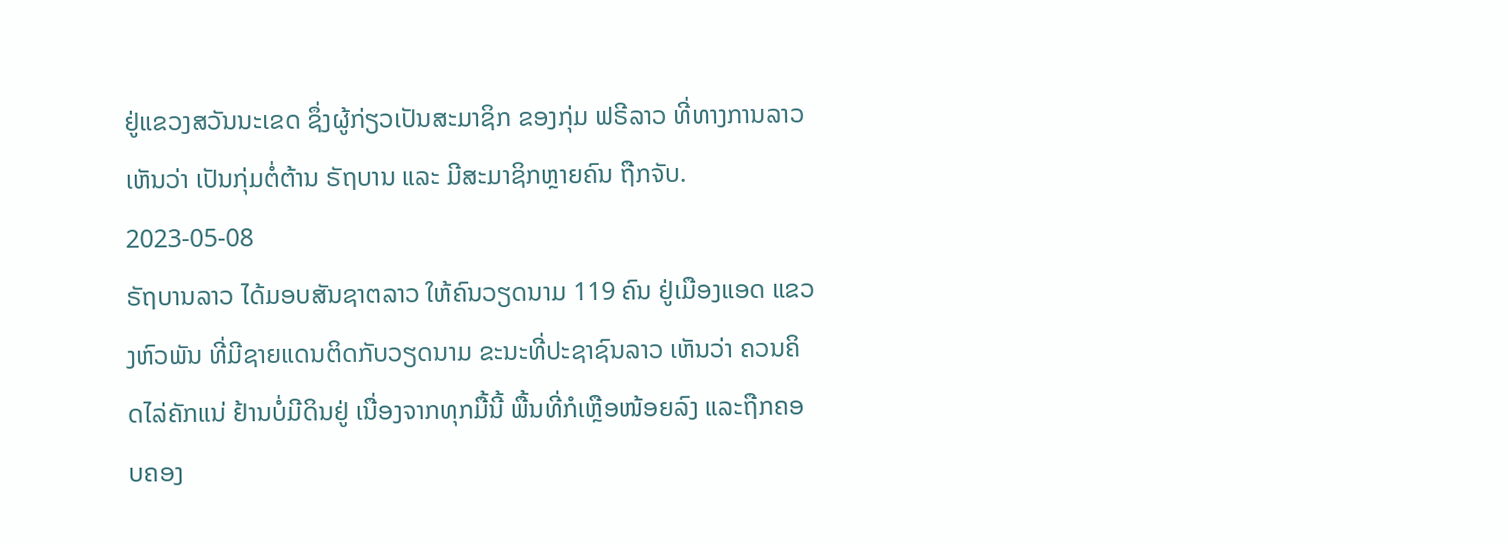ຢູ່ແຂວງສວັນນະເຂດ ຊຶ່ງຜູ້ກ່ຽວເປັນສະມາຊິກ ຂອງກຸ່ມ ຟຣີລາວ ທີ່ທາງການລາວ ເຫັນວ່າ ເປັນກຸ່ມຕໍ່ຕ້ານ ຣັຖບານ ແລະ ມີສະມາຊິກຫຼາຍຄົນ ຖືກຈັບ.
2023-05-08
ຣັຖບານລາວ ໄດ້ມອບສັນຊາຕລາວ ໃຫ້ຄົນວຽດນາມ 119 ຄົນ ຢູ່ເມືອງແອດ ແຂວງຫົວພັນ ທີ່ມີຊາຍແດນຕິດກັບວຽດນາມ ຂະນະທີ່ປະຊາຊົນລາວ ເຫັນວ່າ ຄວນຄິດໄລ່ຄັກແນ່ ຢ້ານບໍ່ມີດິນຢູ່ ເນື່ອງຈາກທຸກມື້ນີ້ ພື້ນທີ່ກໍເຫຼືອໜ້ອຍລົງ ແລະຖືກຄອບຄອງ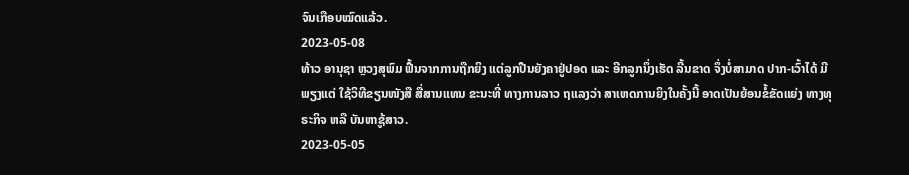ຈົນເກືອບໝົດແລ້ວ.
2023-05-08
ທ້າວ ອານຸຊາ ຫຼວງສຸພົມ ຟື້ນຈາກການຖືກຍິງ ແຕ່ລູກປືນຍັງຄາຢູ່ປອດ ແລະ ອີກລູກນຶ່ງເຮັດ ລີ້ນຂາດ ຈຶ່ງບໍ່ສາມາດ ປາກ-ເວົ້າໄດ້ ມີພຽງແຕ່ ໃຊ້ວິທີຂຽນໜັງສື ສື່ສານແທນ ຂະນະທີ່ ທາງການລາວ ຖແລງວ່າ ສາເຫດການຍິງໃນຄັ້ງນີ້ ອາດເປັນຍ້ອນຂໍ້ຂັດແຍ່ງ ທາງທຸຣະກິຈ ຫລື ບັນຫາຊູ້ສາວ.
2023-05-05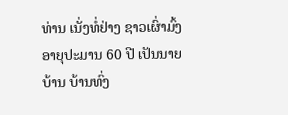ທ່ານ ເນັ່ງທໍ່ຢ່າງ ຊາວເຜົ່າມົ້ງ ອາຍຸປະມານ 60 ປີ ເປັນນາຍບ້ານ ບ້ານທົ່ງ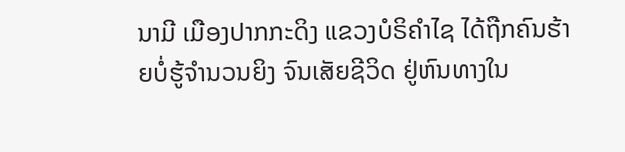ນາມີ ເມືອງປາກກະດິງ ແຂວງບໍຣິຄໍາໄຊ ໄດ້ຖືກຄົນຮ້າຍບໍ່ຮູ້ຈໍານວນຍິງ ຈົນເສັຍຊີວິດ ຢູ່ຫົນທາງໃນ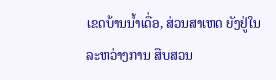ເຂດບ້ານນໍ້າເດື່ອ, ສ່ວນສາເຫດ ຍັງຢູ່ໃນລະຫວ່າງການ ສືບສວນ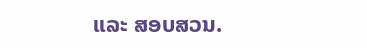ແລະ ສອບສວນ.